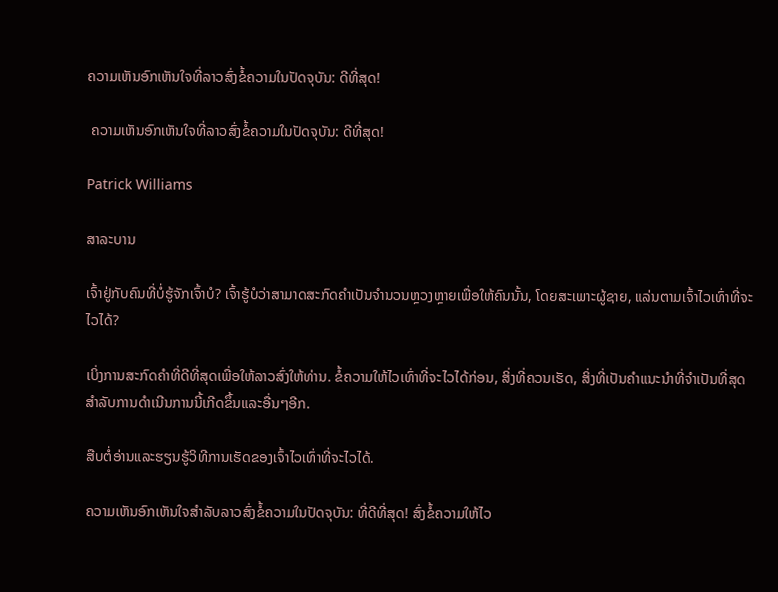ຄວາມເຫັນອົກເຫັນໃຈທີ່ລາວສົ່ງຂໍ້ຄວາມໃນປັດຈຸບັນ: ດີທີ່ສຸດ!

 ຄວາມເຫັນອົກເຫັນໃຈທີ່ລາວສົ່ງຂໍ້ຄວາມໃນປັດຈຸບັນ: ດີທີ່ສຸດ!

Patrick Williams

ສາລະບານ

ເຈົ້າຢູ່ກັບຄົນທີ່ບໍ່ຮູ້ຈັກເຈົ້າບໍ? ເຈົ້າຮູ້ບໍວ່າສາມາດສະກົດຄໍາເປັນຈໍານວນຫຼວງຫຼາຍເພື່ອໃຫ້ຄົນນັ້ນ, ໂດຍສະເພາະຜູ້ຊາຍ, ແລ່ນຕາມເຈົ້າໄວເທົ່າທີ່ຈະໄວໄດ້?

ເບິ່ງການສະກົດຄໍາທີ່ດີທີ່ສຸດເພື່ອໃຫ້ລາວສົ່ງໃຫ້ທ່ານ. ຂໍ້ຄວາມໃຫ້ໄວເທົ່າທີ່ຈະໄວໄດ້ກ່ອນ, ສິ່ງທີ່ຄວນເຮັດ, ສິ່ງທີ່ເປັນຄໍາແນະນໍາທີ່ຈໍາເປັນທີ່ສຸດສໍາລັບການດໍາເນີນການນີ້ເກີດຂຶ້ນແລະອື່ນໆອີກ.

ສືບຕໍ່ອ່ານແລະຮຽນຮູ້ວິທີການເຮັດຂອງເຈົ້າໄວເທົ່າທີ່ຈະໄວໄດ້.

ຄວາມເຫັນອົກເຫັນໃຈສໍາລັບລາວສົ່ງຂໍ້ຄວາມໃນປັດຈຸບັນ: ທີ່ດີທີ່ສຸດ! ສົ່ງຂໍ້ຄວາມໃຫ້ໄວ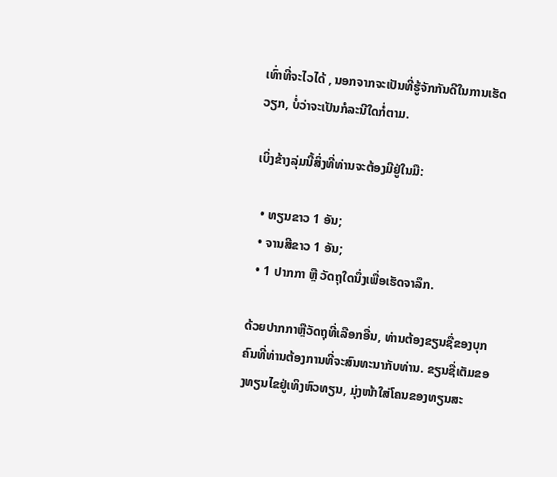ເທົ່າທີ່ຈະໄວໄດ້ , ນອກຈາກຈະເປັນທີ່ຮູ້ຈັກກັນດີໃນການເຮັດວຽກ, ບໍ່ວ່າຈະເປັນກໍລະນີໃດກໍ່ຕາມ.

ເບິ່ງຂ້າງລຸ່ມນີ້ສິ່ງທີ່ທ່ານຈະຕ້ອງມີຢູ່ໃນມື:

  • ທຽນຂາວ 1 ອັນ;
  • ຈານສີຂາວ 1 ອັນ;
  • 1 ປາກກາ ຫຼື ວັດຖຸໃດນຶ່ງເພື່ອເຮັດຈາລຶກ.

ດ້ວຍປາກກາຫຼືວັດຖຸທີ່ເລືອກອື່ນ, ທ່ານຕ້ອງຂຽນຊື່ຂອງບຸກຄົນທີ່ທ່ານຕ້ອງການທີ່ຈະສົນທະນາກັບທ່ານ. ຂຽນຊື່ເຕັມຂອງທຽນໄຂຢູ່ເທິງຫົວທຽນ, ມຸ່ງໜ້າໃສ່ໂຄນຂອງທຽນສະ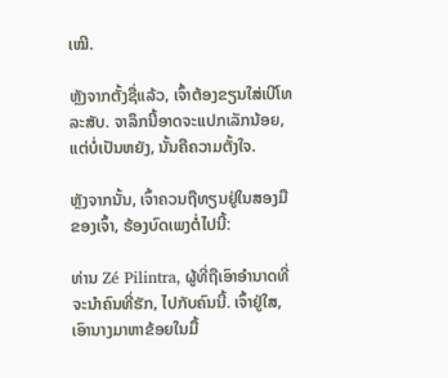ເໝີ.

ຫຼັງຈາກຕັ້ງຊື່ແລ້ວ, ເຈົ້າຕ້ອງຂຽນໃສ່ເບີໂທລະສັບ. ຈາລຶກນີ້ອາດຈະແປກເລັກນ້ອຍ, ແຕ່ບໍ່ເປັນຫຍັງ, ນັ້ນຄືຄວາມຕັ້ງໃຈ.

ຫຼັງຈາກນັ້ນ, ເຈົ້າຄວນຖືທຽນຢູ່ໃນສອງມືຂອງເຈົ້າ, ຮ້ອງບົດເພງຕໍ່ໄປນີ້:

ທ່ານ Zé Pilintra, ຜູ້ທີ່ຖືເອົາອໍານາດທີ່ຈະນໍາຄົນທີ່ຮັກ, ໄປກັບຄົນນີ້. ເຈົ້າຢູ່ໃສ, ເອົານາງມາຫາຂ້ອຍໃນມື້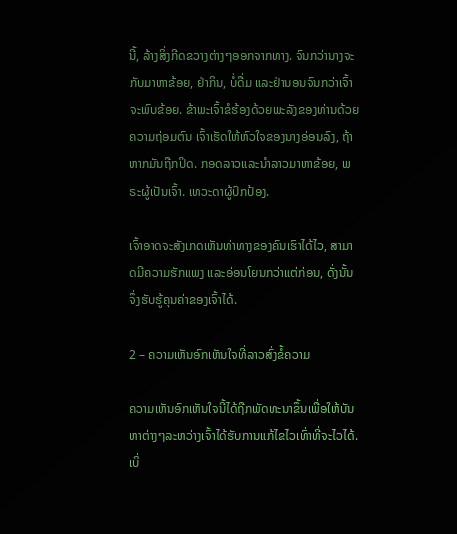ນີ້, ລ້າງສິ່ງກີດຂວາງຕ່າງໆອອກຈາກທາງ. ຈົນກວ່ານາງຈະກັບມາຫາຂ້ອຍ, ຢ່າກິນ, ບໍ່ດື່ມ ແລະຢ່ານອນຈົນກວ່າເຈົ້າຈະພົບຂ້ອຍ. ຂ້າພະເຈົ້າຂໍຮ້ອງດ້ວຍພະລັງຂອງທ່ານດ້ວຍຄວາມຖ່ອມຕົນ ເຈົ້າເຮັດໃຫ້ຫົວໃຈຂອງນາງອ່ອນລົງ, ຖ້າຫາກມັນຖືກປິດ. ກອດລາວແລະນໍາລາວມາຫາຂ້ອຍ, ພຣະຜູ້ເປັນເຈົ້າ. ເທວະດາຜູ້ປົກປ້ອງ.

ເຈົ້າອາດຈະສັງເກດເຫັນທ່າທາງຂອງຄົນເຮົາໄດ້ໄວ, ສາມາດມີຄວາມຮັກແພງ ແລະອ່ອນໂຍນກວ່າແຕ່ກ່ອນ, ດັ່ງນັ້ນຈຶ່ງຮັບຮູ້ຄຸນຄ່າຂອງເຈົ້າໄດ້.

2 – ຄວາມເຫັນອົກເຫັນໃຈທີ່ລາວສົ່ງຂໍ້ຄວາມ

ຄວາມເຫັນອົກເຫັນໃຈນີ້ໄດ້ຖືກພັດທະນາຂຶ້ນເພື່ອໃຫ້ບັນຫາຕ່າງໆລະຫວ່າງເຈົ້າໄດ້ຮັບການແກ້ໄຂໄວເທົ່າທີ່ຈະໄວໄດ້. ເບິ່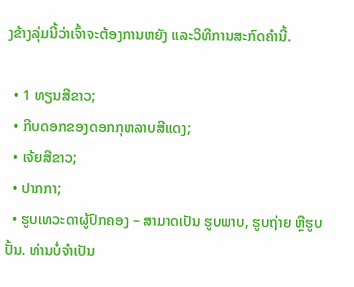ງຂ້າງລຸ່ມນີ້ວ່າເຈົ້າຈະຕ້ອງການຫຍັງ ແລະວິທີການສະກົດຄໍານີ້.

  • 1 ທຽນສີຂາວ;
  • ກີບດອກຂອງດອກກຸຫລາບສີແດງ;
  • ເຈ້ຍສີຂາວ;
  • ປາກກາ;
  • ຮູບເທວະດາຜູ້ປົກຄອງ – ສາມາດເປັນ ຮູບພາບ, ຮູບຖ່າຍ ຫຼືຮູບປັ້ນ. ທ່ານບໍ່ຈຳເປັນ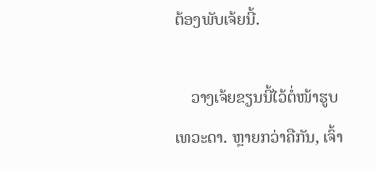ຕ້ອງພັບເຈ້ຍນີ້.

    ວາງເຈ້ຍຂຽນນີ້ໄວ້ຕໍ່ໜ້າຮູບເທວະດາ. ຫຼາຍກວ່າຄືກັນ, ເຈົ້າ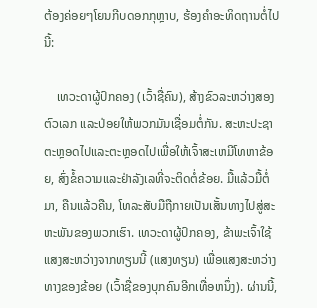ຕ້ອງຄ່ອຍໆໂຍນກີບດອກກຸຫຼາບ, ຮ້ອງຄຳອະທິດຖານຕໍ່ໄປນີ້:

    ເທວະດາຜູ້ປົກຄອງ (ເວົ້າຊື່ຄົນ), ສ້າງຂົວລະຫວ່າງສອງຕົວເລກ ແລະປ່ອຍໃຫ້ພວກມັນເຊື່ອມຕໍ່ກັນ. ສະຫະປະຊາຕະຫຼອດໄປແລະຕະຫຼອດໄປເພື່ອໃຫ້ເຈົ້າສະເຫມີໂທຫາຂ້ອຍ, ສົ່ງຂໍ້ຄວາມແລະຢ່າລັງເລທີ່ຈະຕິດຕໍ່ຂ້ອຍ. ມື້ແລ້ວມື້ຕໍ່ມາ, ຄືນແລ້ວຄືນ, ໂທລະສັບມືຖືກາຍເປັນເສັ້ນທາງໄປສູ່ສະຫະພັນຂອງພວກເຮົາ. ເທວະດາຜູ້ປົກຄອງ, ຂ້າພະເຈົ້າໃຊ້ແສງສະຫວ່າງຈາກທຽນນີ້ (ແສງທຽນ) ເພື່ອແສງສະຫວ່າງທາງຂອງຂ້ອຍ (ເວົ້າຊື່ຂອງບຸກຄົນອີກເທື່ອຫນຶ່ງ). ຜ່ານນີ້,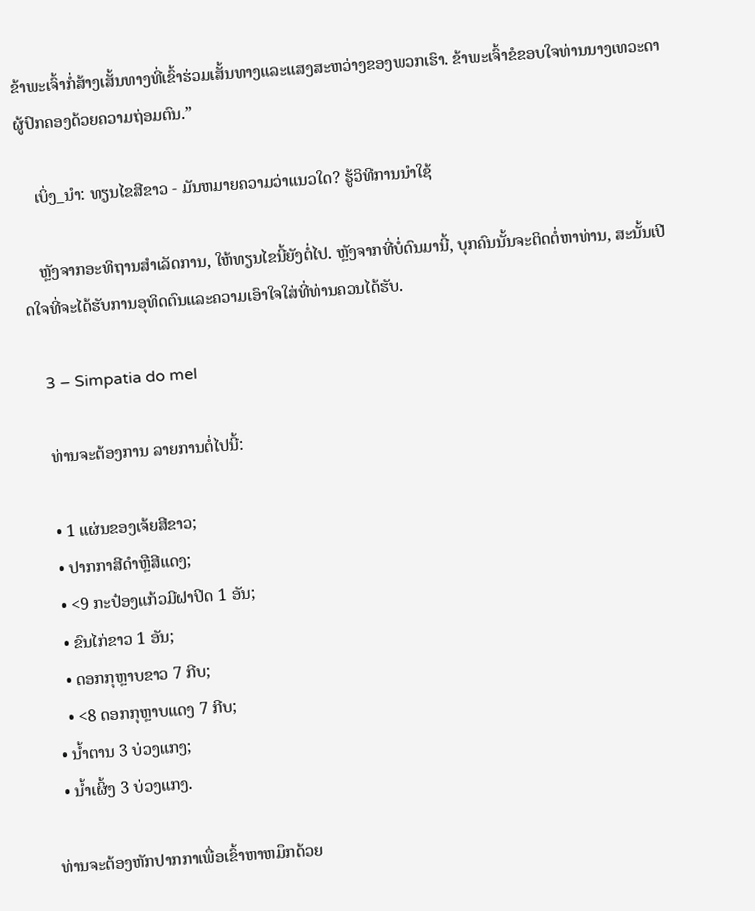ຂ້າພະເຈົ້າກໍ່ສ້າງເສັ້ນທາງທີ່ເຂົ້າຮ່ວມເສັ້ນທາງແລະແສງສະຫວ່າງຂອງພວກເຮົາ. ຂ້າພະເຈົ້າຂໍຂອບໃຈທ່ານນາງເທວະດາຜູ້ປົກຄອງດ້ວຍຄວາມຖ່ອມຕົນ.”

    ເບິ່ງ_ນຳ: ທຽນໄຂສີຂາວ - ມັນຫມາຍຄວາມວ່າແນວໃດ? ຮູ້ວິທີການນໍາໃຊ້

    ຫຼັງຈາກອະທິຖານສໍາເລັດການ, ໃຫ້ທຽນໄຂນີ້ຍັງຕໍ່ໄປ. ຫຼັງຈາກທີ່ບໍ່ດົນມານີ້, ບຸກຄົນນັ້ນຈະຕິດຕໍ່ຫາທ່ານ, ສະນັ້ນເປີດໃຈທີ່ຈະໄດ້ຮັບການອຸທິດຕົນແລະຄວາມເອົາໃຈໃສ່ທີ່ທ່ານຄວນໄດ້ຮັບ.

    3 – Simpatia do mel

    ທ່ານຈະຕ້ອງການ ລາຍການຕໍ່ໄປນີ້:

    • 1 ແຜ່ນຂອງເຈ້ຍສີຂາວ;
    • ປາກກາສີດໍາຫຼືສີແດງ;
    • <9 ກະປ໋ອງແກ້ວມີຝາປິດ 1 ອັນ;
    • ຂົນໄກ່ຂາວ 1 ອັນ;
    • ດອກກຸຫຼາບຂາວ 7 ກີບ;
    • <8 ດອກກຸຫຼາບແດງ 7 ກີບ;
  • ນ້ຳຕານ 3 ບ່ວງແກງ;
  • ນ້ຳເຜິ້ງ 3 ບ່ວງແກງ.

ທ່ານຈະຕ້ອງຫັກປາກກາເພື່ອເຂົ້າຫາຫມຶກດ້ວຍ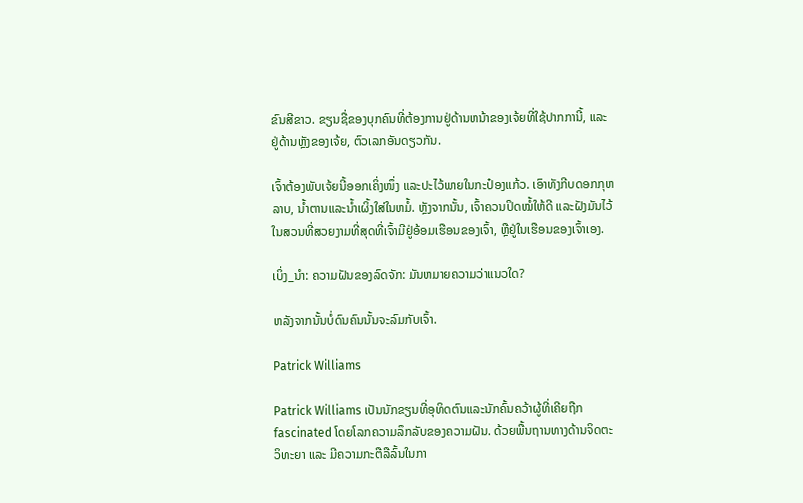ຂົນສີຂາວ. ຂຽນຊື່ຂອງບຸກຄົນທີ່ຕ້ອງການຢູ່ດ້ານຫນ້າຂອງເຈ້ຍທີ່ໃຊ້ປາກການີ້, ແລະຢູ່ດ້ານຫຼັງຂອງເຈ້ຍ, ຕົວເລກອັນດຽວກັນ.

ເຈົ້າຕ້ອງພັບເຈ້ຍນີ້ອອກເຄິ່ງໜຶ່ງ ແລະປະໄວ້ພາຍໃນກະປ໋ອງແກ້ວ. ເອົາທັງກີບດອກກຸຫລາບ, ນໍ້າຕານແລະນໍ້າເຜິ້ງໃສ່ໃນຫມໍ້. ຫຼັງຈາກນັ້ນ, ເຈົ້າຄວນປິດໝໍ້ໃຫ້ດີ ແລະຝັງມັນໄວ້ໃນສວນທີ່ສວຍງາມທີ່ສຸດທີ່ເຈົ້າມີຢູ່ອ້ອມເຮືອນຂອງເຈົ້າ, ຫຼືຢູ່ໃນເຮືອນຂອງເຈົ້າເອງ.

ເບິ່ງ_ນຳ: ຄວາມຝັນຂອງລົດຈັກ: ມັນຫມາຍຄວາມວ່າແນວໃດ?

ຫລັງຈາກນັ້ນບໍ່ດົນຄົນນັ້ນຈະລົມກັບເຈົ້າ.

Patrick Williams

Patrick Williams ເປັນນັກຂຽນທີ່ອຸທິດຕົນແລະນັກຄົ້ນຄວ້າຜູ້ທີ່ເຄີຍຖືກ fascinated ໂດຍໂລກຄວາມລຶກລັບຂອງຄວາມຝັນ. ດ້ວຍພື້ນຖານທາງດ້ານຈິດຕະວິທະຍາ ແລະ ມີຄວາມກະຕືລືລົ້ນໃນກາ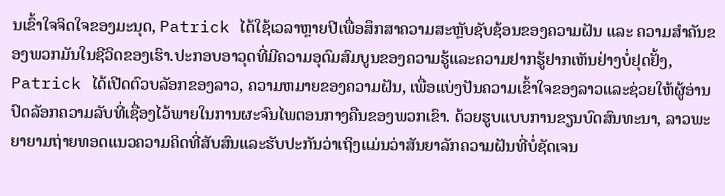ນເຂົ້າໃຈຈິດໃຈຂອງມະນຸດ, Patrick ໄດ້ໃຊ້ເວລາຫຼາຍປີເພື່ອສຶກສາຄວາມສະຫຼັບຊັບຊ້ອນຂອງຄວາມຝັນ ແລະ ຄວາມສຳຄັນຂອງພວກມັນໃນຊີວິດຂອງເຮົາ.ປະກອບອາວຸດທີ່ມີຄວາມອຸດົມສົມບູນຂອງຄວາມຮູ້ແລະຄວາມຢາກຮູ້ຢາກເຫັນຢ່າງບໍ່ຢຸດຢັ້ງ, Patrick ໄດ້ເປີດຕົວບລັອກຂອງລາວ, ຄວາມຫມາຍຂອງຄວາມຝັນ, ເພື່ອແບ່ງປັນຄວາມເຂົ້າໃຈຂອງລາວແລະຊ່ວຍໃຫ້ຜູ້ອ່ານປົດລັອກຄວາມລັບທີ່ເຊື່ອງໄວ້ພາຍໃນການຜະຈົນໄພຕອນກາງຄືນຂອງພວກເຂົາ. ດ້ວຍຮູບແບບການຂຽນບົດສົນທະນາ, ລາວພະຍາຍາມຖ່າຍທອດແນວຄວາມຄິດທີ່ສັບສົນແລະຮັບປະກັນວ່າເຖິງແມ່ນວ່າສັນຍາລັກຄວາມຝັນທີ່ບໍ່ຊັດເຈນ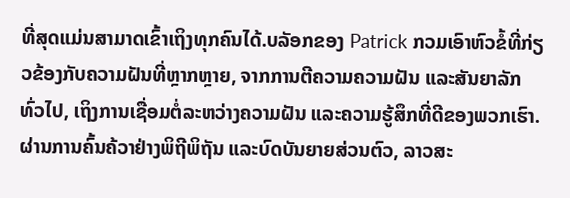ທີ່ສຸດແມ່ນສາມາດເຂົ້າເຖິງທຸກຄົນໄດ້.ບລັອກຂອງ Patrick ກວມເອົາຫົວຂໍ້ທີ່ກ່ຽວຂ້ອງກັບຄວາມຝັນທີ່ຫຼາກຫຼາຍ, ຈາກການຕີຄວາມຄວາມຝັນ ແລະສັນຍາລັກທົ່ວໄປ, ເຖິງການເຊື່ອມຕໍ່ລະຫວ່າງຄວາມຝັນ ແລະຄວາມຮູ້ສຶກທີ່ດີຂອງພວກເຮົາ. ຜ່ານການຄົ້ນຄ້ວາຢ່າງພິຖີພິຖັນ ແລະບົດບັນຍາຍສ່ວນຕົວ, ລາວສະ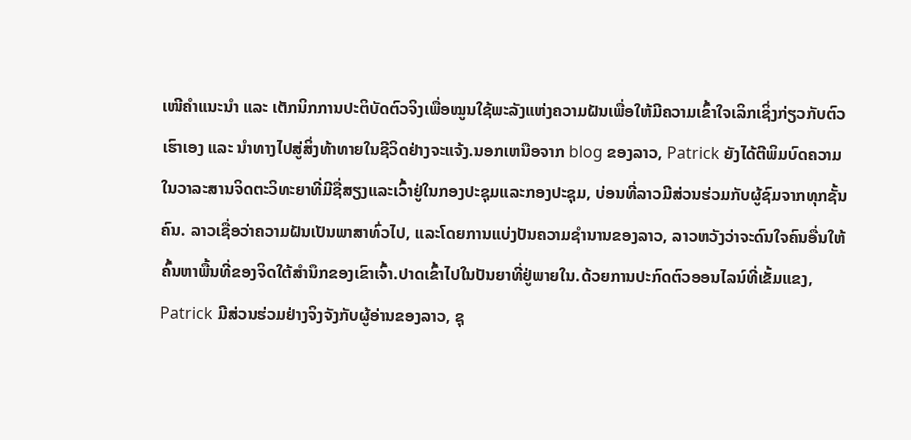ເໜີຄຳແນະນຳ ແລະ ເຕັກນິກການປະຕິບັດຕົວຈິງເພື່ອໝູນໃຊ້ພະລັງແຫ່ງຄວາມຝັນເພື່ອໃຫ້ມີຄວາມເຂົ້າໃຈເລິກເຊິ່ງກ່ຽວກັບຕົວເຮົາເອງ ແລະ ນຳທາງໄປສູ່ສິ່ງທ້າທາຍໃນຊີວິດຢ່າງຈະແຈ້ງ.ນອກເຫນືອຈາກ blog ຂອງລາວ, Patrick ຍັງໄດ້ຕີພິມບົດຄວາມໃນວາລະສານຈິດຕະວິທະຍາທີ່ມີຊື່ສຽງແລະເວົ້າຢູ່ໃນກອງປະຊຸມແລະກອງປະຊຸມ, ບ່ອນທີ່ລາວມີສ່ວນຮ່ວມກັບຜູ້ຊົມຈາກທຸກຊັ້ນຄົນ. ລາວເຊື່ອວ່າຄວາມຝັນເປັນພາສາທົ່ວໄປ, ແລະໂດຍການແບ່ງປັນຄວາມຊໍານານຂອງລາວ, ລາວຫວັງວ່າຈະດົນໃຈຄົນອື່ນໃຫ້ຄົ້ນຫາພື້ນທີ່ຂອງຈິດໃຕ້ສໍານຶກຂອງເຂົາເຈົ້າ.ປາດເຂົ້າໄປໃນປັນຍາທີ່ຢູ່ພາຍໃນ.ດ້ວຍການປະກົດຕົວອອນໄລນ໌ທີ່ເຂັ້ມແຂງ, Patrick ມີສ່ວນຮ່ວມຢ່າງຈິງຈັງກັບຜູ້ອ່ານຂອງລາວ, ຊຸ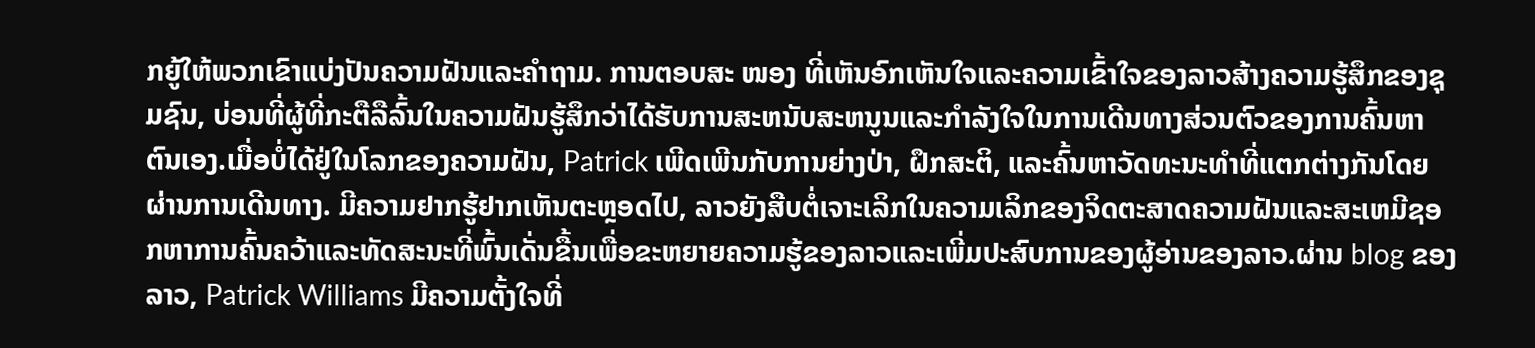ກຍູ້ໃຫ້ພວກເຂົາແບ່ງປັນຄວາມຝັນແລະຄໍາຖາມ. ການຕອບສະ ໜອງ ທີ່ເຫັນອົກເຫັນໃຈແລະຄວາມເຂົ້າໃຈຂອງລາວສ້າງຄວາມຮູ້ສຶກຂອງຊຸມຊົນ, ບ່ອນທີ່ຜູ້ທີ່ກະຕືລືລົ້ນໃນຄວາມຝັນຮູ້ສຶກວ່າໄດ້ຮັບການສະຫນັບສະຫນູນແລະກໍາລັງໃຈໃນການເດີນທາງສ່ວນຕົວຂອງການຄົ້ນຫາຕົນເອງ.ເມື່ອບໍ່ໄດ້ຢູ່ໃນໂລກຂອງຄວາມຝັນ, Patrick ເພີດເພີນກັບການຍ່າງປ່າ, ຝຶກສະຕິ, ແລະຄົ້ນຫາວັດທະນະທໍາທີ່ແຕກຕ່າງກັນໂດຍຜ່ານການເດີນທາງ. ມີຄວາມຢາກຮູ້ຢາກເຫັນຕະຫຼອດໄປ, ລາວຍັງສືບຕໍ່ເຈາະເລິກໃນຄວາມເລິກຂອງຈິດຕະສາດຄວາມຝັນແລະສະເຫມີຊອກຫາການຄົ້ນຄວ້າແລະທັດສະນະທີ່ພົ້ນເດັ່ນຂື້ນເພື່ອຂະຫຍາຍຄວາມຮູ້ຂອງລາວແລະເພີ່ມປະສົບການຂອງຜູ້ອ່ານຂອງລາວ.ຜ່ານ blog ຂອງລາວ, Patrick Williams ມີຄວາມຕັ້ງໃຈທີ່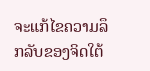ຈະແກ້ໄຂຄວາມລຶກລັບຂອງຈິດໃຕ້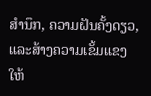ສໍານຶກ, ຄວາມຝັນຄັ້ງດຽວ, ແລະສ້າງຄວາມເຂັ້ມແຂງໃຫ້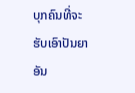ບຸກຄົນທີ່ຈະຮັບເອົາປັນຍາອັນ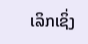ເລິກເຊິ່ງ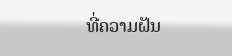ທີ່ຄວາມຝັນ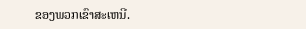ຂອງພວກເຂົາສະເຫນີ.